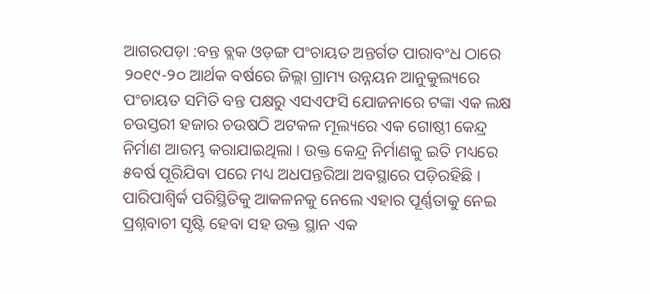ଆଗରପଡ଼ା :ବନ୍ତ ବ୍ଲକ ଓଡ଼ଙ୍ଗ ପଂଚାୟତ ଅନ୍ତର୍ଗତ ପାରାବଂଧ ଠାରେ ୨୦୧୯-୨୦ ଆର୍ଥକ ବର୍ଷରେ ଜିଲ୍ଲା ଗ୍ରାମ୍ୟ ଉନ୍ନୟନ ଆନୁକୁଲ୍ୟରେ ପଂଚାୟତ ସମିତି ବନ୍ତ ପକ୍ଷରୁ ଏସଏଫସି ଯୋଜନାରେ ଟଙ୍କା ଏକ ଲକ୍ଷ ଚଉସ୍ତରୀ ହଜାର ଚଉଷଠି ଅଟକଳ ମୂଲ୍ୟରେ ଏକ ଗୋଷ୍ଠୀ କେନ୍ଦ୍ର ନିର୍ମାଣ ଆରମ୍ଭ କରାଯାଇଥିଲା । ଉକ୍ତ କେନ୍ଦ୍ର ନିର୍ମାଣକୁ ଇତି ମଧ୍ୟରେ ୫ବର୍ଷ ପୂରିଯିବା ପରେ ମଧ୍ୟ ଅଧପନ୍ତରିଆ ଅବସ୍ଥାରେ ପଡ଼ିରହିଛି । ପାରିପାଶ୍ୱିର୍କ ପରିସ୍ଥିତିକୁ ଆକଳନକୁ ନେଲେ ଏହାର ପୂର୍ଣ୍ଣତାକୁ ନେଇ ପ୍ରଶ୍ନବାଚୀ ସୃଷ୍ଟି ହେବା ସହ ଉକ୍ତ ସ୍ଥାନ ଏକ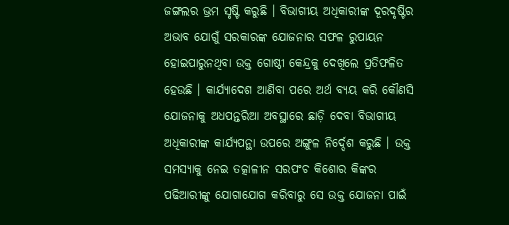ଜଙ୍ଗଲର ଭ୍ରମ ସୃଷ୍ଟି କରୁଛି । ବିଭାଗୀୟ ଅଧିକାରୀଙ୍କ ଦୂରଦୃଷ୍ଟିର ଅଭାବ ଯୋଗୁଁ ସରକାରଙ୍କ ଯୋଜନାର ସଫଳ ରୁପାୟନ ହୋଇପାରୁନଥିବା ଉକ୍ତ ଗୋଷ୍ଠୀ କେନ୍ଦ୍ରକୁ ଦେଖିଲେ ପ୍ରତିଫଳିତ ହେଉଛି । କାର୍ଯ୍ୟାଦେଶ ଆଣିବା ପରେ ଅର୍ଥ ବ୍ୟୟ କରି କୌଣସି ଯୋଜନାକୁ ଅଧପନ୍ତରିଆ ଅବସ୍ଥାରେ ଛାଡ଼ି ଦେବା ବିଭାଗୀୟ ଅଧିକାରୀଙ୍କ କାର୍ଯ୍ୟପନ୍ଥା ଉପରେ ଅଙ୍ଗୁଳ ନିର୍ଦ୍ଦେଶ କରୁଛି । ଉକ୍ତ ସମସ୍ୟାକୁ ନେଇ ତତ୍କାଳୀନ ସରପଂଚ କିଶୋର କିଙ୍କର ପଢିଆରୀଙ୍କୁ ଯୋଗାଯୋଗ କରିବାରୁ ସେ ଉକ୍ତ ଯୋଜନା ପାଇଁ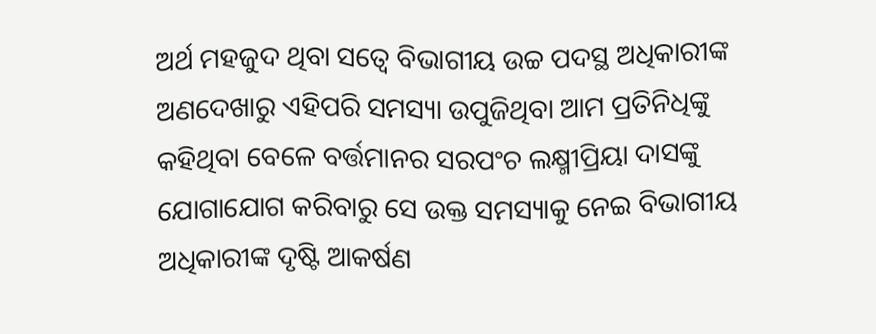ଅର୍ଥ ମହଜୁଦ ଥିବା ସତ୍ୱେ ବିଭାଗୀୟ ଉଚ୍ଚ ପଦସ୍ଥ ଅଧିକାରୀଙ୍କ ଅଣଦେଖାରୁ ଏହିପରି ସମସ୍ୟା ଉପୁଜିଥିବା ଆମ ପ୍ରତିନିଧିଙ୍କୁ କହିଥିବା ବେଳେ ବର୍ତ୍ତମାନର ସରପଂଚ ଲକ୍ଷ୍ମୀପ୍ରିୟା ଦାସଙ୍କୁ ଯୋଗାଯୋଗ କରିବାରୁ ସେ ଉକ୍ତ ସମସ୍ୟାକୁ ନେଇ ବିଭାଗୀୟ ଅଧିକାରୀଙ୍କ ଦୃଷ୍ଟି ଆକର୍ଷଣ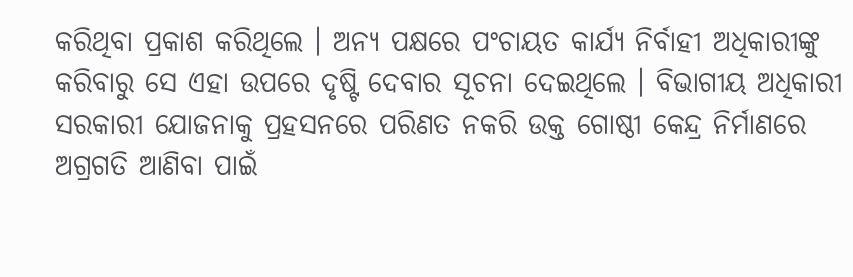କରିଥିବା ପ୍ରକାଶ କରିଥିଲେ । ଅନ୍ୟ ପକ୍ଷରେ ପଂଚାୟତ କାର୍ଯ୍ୟ ନିର୍ବାହୀ ଅଧିକାରୀଙ୍କୁ କରିବାରୁ ସେ ଏହା ଉପରେ ଦୃଷ୍ଟି ଦେବାର ସୂଚନା ଦେଇଥିଲେ । ବିଭାଗୀୟ ଅଧିକାରୀ ସରକାରୀ ଯୋଜନାକୁ ପ୍ରହସନରେ ପରିଣତ ନକରି ଉକ୍ତ ଗୋଷ୍ଠୀ କେନ୍ଦ୍ର ନିର୍ମାଣରେ ଅଗ୍ରଗତି ଆଣିବା ପାଇଁ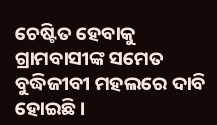ଚେଷ୍ଟିତ ହେବାକୁ ଗ୍ରାମବାସୀଙ୍କ ସମେତ ବୁଦ୍ଧିଜୀବୀ ମହଲରେ ଦାବି ହୋଇଛି ।